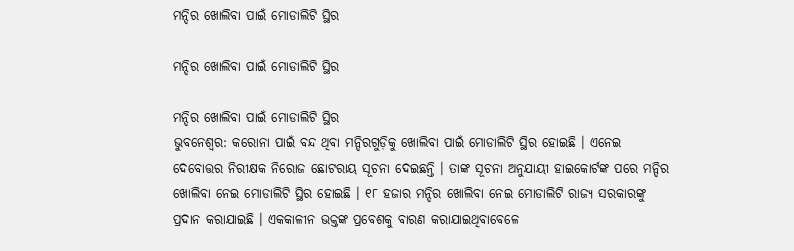ମନ୍ଦିର ଖୋଲିବା ପାଇଁ ମୋଡାଲିଟି ସ୍ଥିର

ମନ୍ଦିର ଖୋଲିବା ପାଇଁ ମୋଡାଲିଟି ସ୍ଥିର

ମନ୍ଦିର ଖୋଲିବା ପାଇଁ ମୋଡାଲିଟି ସ୍ଥିର
ଭୁବନେଶ୍ୱର: କରୋନା ପାଇଁ ବନ୍ଦ ଥିବା ମନ୍ଦିରଗୁଡ଼ିକୁ ଖୋଲିବା ପାଇଁ ମୋଡାଲିଟି ସ୍ଥିର ହୋଇଛି । ଏନେଇ ଦେବୋତ୍ତର ନିରୀକ୍ଷକ ନିରୋଜ ଛୋଟରାୟ ସୂଚନା ଦେଇଛନ୍ତି । ତାଙ୍କ ସୂଚନା ଅନୁଯାୟୀ ହାଇକୋର୍ଟଙ୍କ ପରେ ମନ୍ଦିର ଖୋଲିବା ନେଇ ମୋଡାଲିଟି ସ୍ଥିର ହୋଇଛି । ୧୮ ହଜାର ମନ୍ଦିର ଖୋଲିବା ନେଇ ମୋଡାଲିଟି ରାଜ୍ୟ ସରକାରଙ୍କୁ ପ୍ରଦାନ କରାଯାଇଛି । ଏକକାଳୀନ ଭକ୍ତଙ୍କ ପ୍ରବେଶକୁ ବାରଣ କରାଯାଇଥିବାବେଳେ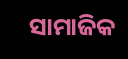ସାମାଜିକ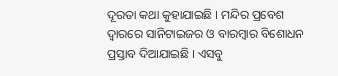ଦୂରତା କଥା କୁହାଯାଇଛି । ମନ୍ଦିର ପ୍ରବେଶ ଦ୍ୱାରରେ ସାନିଟାଇଜର ଓ ବାରମ୍ବାର ବିଶୋଧନ ପ୍ରସ୍ତାବ ଦିଆଯାଇଛି । ଏସବୁ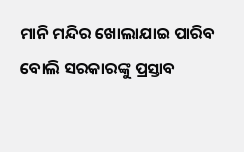ମାନି ମନ୍ଦିର ଖୋଲାଯାଇ ପାରିବ ବୋଲି ସରକାରଙ୍କୁ ପ୍ରସ୍ତାବ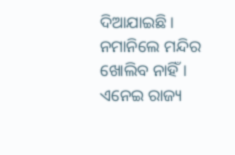ଦିଆଯାଇଛି । ନମାନିଲେ ମନ୍ଦିର ଖୋଲିବ ନାହିଁ । ଏନେଇ ରାଜ୍ୟ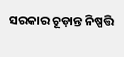ସରକାର ଚୂଡ଼ାନ୍ତ ନିଷ୍ପତ୍ତି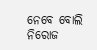ନେବେ ବୋଲି ନିରୋଜ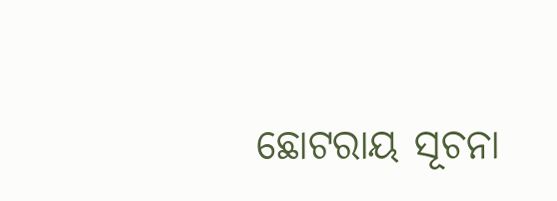ଛୋଟରାୟ ସୂଚନା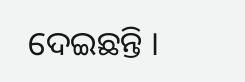ଦେଇଛନ୍ତି ।